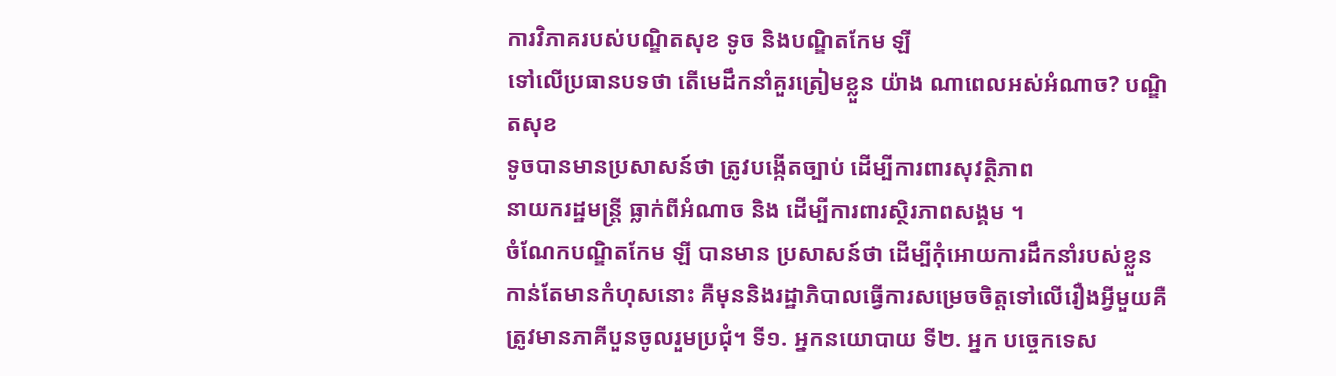ការវិភាគរបស់បណ្ឌិតសុខ ទូច និងបណ្ឌិតកែម ឡី
ទៅលើប្រធានបទថា តើមេដឹកនាំគួរត្រៀមខ្លួន យ៉ាង ណាពេលអស់អំណាច? បណ្ឌិតសុខ
ទូចបានមានប្រសាសន៍ថា ត្រូវបង្កើតច្បាប់ ដើម្បីការពារសុវត្ថិភាព
នាយករដ្ឋមន្រ្តី ធ្លាក់ពីអំណាច និង ដើម្បីការពារស្ថិរភាពសង្គម ។
ចំណែកបណ្ឌិតកែម ឡី បានមាន ប្រសាសន៍ថា ដើម្បីកុំអោយការដឹកនាំរបស់ខ្លួន
កាន់តែមានកំហុសនោះ គឺមុននិងរដ្ឋាភិបាលធ្វើការសម្រេចចិត្តទៅលើរឿងអ្វីមួយគឺត្រូវមានភាគីបួនចូលរួមប្រជុំ។ ទី១. អ្នកនយោបាយ ទី២. អ្នក បច្ចេកទេស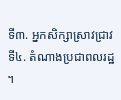ទី៣. អ្នកសិក្សាស្រាវជ្រាវ ទី៤. តំណាងប្រជាពលរដ្ឋ ។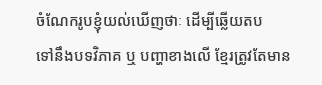ចំណែករូបខ្ញុំយល់ឃើញថាៈ ដើម្បីឆ្លើយតប
ទៅនឹងបទវិភាគ ឬ បញ្ហាខាងលើ ខ្មែរត្រូវតែមាន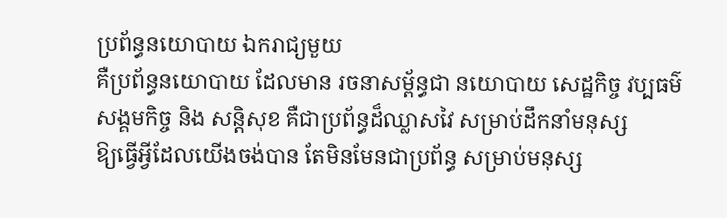ប្រព័ន្ធនយោបាយ ឯករាជ្យមួយ
គឺប្រព័ន្ធនយោបាយ ដែលមាន រចនាសម្ព័ន្ធជា នយោបាយ សេដ្ឋកិច្ច វប្បធម៌
សង្គមកិច្ច និង សន្តិសុខ គឺជាប្រព័ន្ធដ៏ឈ្លាសវៃ សម្រាប់ដឹកនាំមនុស្ស
ឱ្យធ្វើអ្វីដែលយើងចង់បាន តែមិនមែនជាប្រព័ន្ធ សម្រាប់មនុស្ស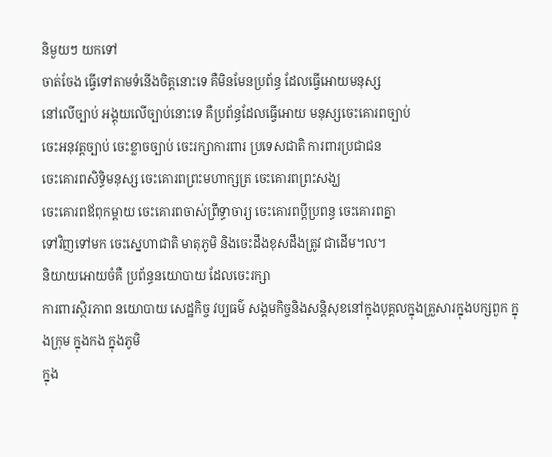និមួយៗ យកទៅ
ចាត់ចែង ធ្វើទៅតាមទំនើងចិត្តនោះទេ គឺមិនមែនប្រព័ន្ធ ដែលធ្វើអោយមនុស្ស
នៅលើច្បាប់ អង្គុយលើច្បាប់នោះទេ គឺប្រព័ន្ធដែលធ្វើអោយ មនុស្សចេះគោរពច្បាប់
ចេះអនុវត្តច្បាប់ ចេះខ្លាចច្បាប់ ចេះរក្សាការពារ ប្រទេសជាតិ ការពារប្រជាជន
ចេះគោរពសិទ្ធិមនុស្ស ចេះគោរពព្រះមហាក្សត្រ ចេះគោរពព្រះសង្ឃ
ចេះគោរពឪពុកម្តាយ ចេះគោរពចាស់ព្រឹទ្ធាចារ្យ ចេះគោរពប្តីប្រពន្ធ ចេះគោរពគ្នា
ទៅវិញទៅមក ចេះស្នេហាជាតិ មាតុភូមិ និងចេះដឹងខុសដឹងត្រូវ ជាដើម។ល។
និយាយអោយចំគឺ ប្រព័ន្ធនយោបាយ ដែលចេះរក្សា
ការពារស្ថិរភាព នយោបាយ សេដ្ឋកិច្ច វប្បធម៌ សង្គមកិច្ចនិងសន្តិសុខនៅក្នុងបុគ្គលក្នុងគ្រួសារក្នុងបក្សពួក ក្នុងក្រុម ក្នុងកង ក្នុងភូមិ
ក្នុង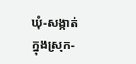ឃុំ-សង្កាត់ ក្នុងស្រុក-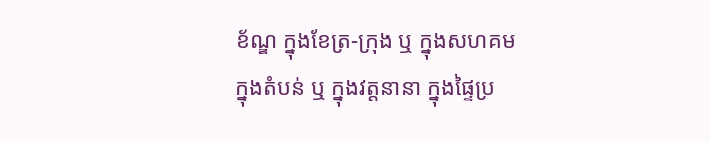ខ័ណ្ឌ ក្នុងខែត្រ-ក្រុង ឬ ក្នុងសហគម
ក្នុងតំបន់ ឬ ក្នុងវត្តនានា ក្នុងផ្ទៃប្រ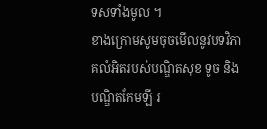ទសទាំងមូល ។
ខាងក្រោមសូមចុចមើលនូវបទវិភាគលំអិតរបស់បណ្ឌិតសុខ ទូច និង បណ្ឌិតកែមឡី រ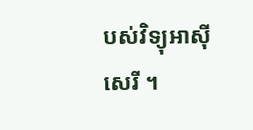បស់វិទ្យុអាស៊ីសេរី ។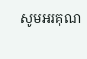សូមអរគុណ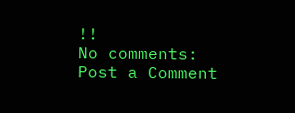!!
No comments:
Post a Comment